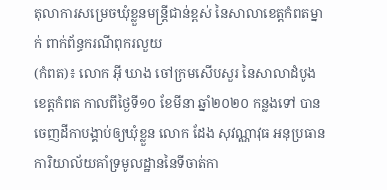តុលាការសម្រេចឃុំខ្លួនមន្ត្រីជាន់ខ្ពស់ នៃសាលាខេត្តកំពតម្នាក់ ពាក់ព័ន្ធករណីពុករលួយ
(កំពត)៖ លោក អ៊ី ឃាង ចៅក្រមសើបសួរ នៃសាលាដំបូងខេត្តកំពត កាលពីថ្ងៃទី១០ ខែមីនា ឆ្នាំ២០២០ កន្លងទៅ បានចេញដីកាបង្គាប់ឲ្យឃុំខ្លួន លោក ដែង សុវណ្ណាវុធ អនុប្រធានការិយាល័យគាំទ្រមូលដ្ឋាននៃទីចាត់កា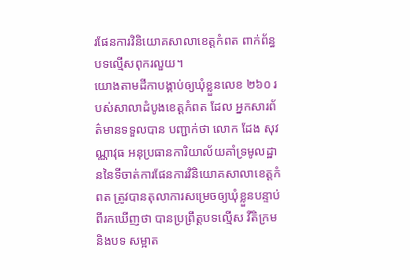រផែនការវិនិយោគសាលាខេត្តកំពត ពាក់ព័ន្ធបទល្មើសពុករលួយ។
យោងតាមដីកាបង្គាប់ឲ្យឃុំខ្លួនលេខ ២៦០ របស់សាលាដំបូងខេត្តកំពត ដែល អ្នកសារព័ត៌មានទទួលបាន បញ្ជាក់ថា លោក ដែង សុវណ្ណាវុធ អនុប្រធានការិយាល័យគាំទ្រមូលដ្ឋាននៃទីចាត់ការផែនការវិនិយោគសាលាខេត្តកំពត ត្រូវបានតុលាការសម្រេចឲ្យឃុំខ្លួនបន្ទាប់ពីរកឃើញថា បានប្រព្រឹត្តបទល្មើស វីតិក្រម និងបទ សម្អាត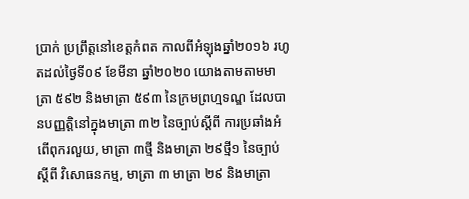ប្រាក់ ប្រព្រឹត្តនៅខេត្តកំពត កាលពីអំឡុងឆ្នាំ២០១៦ រហូតដល់ថ្ងៃទី០៩ ខែមីនា ឆ្នាំ២០២០ យោងតាមតាមមាត្រា ៥៩២ និងមាត្រា ៥៩៣ នៃក្រមព្រហ្មទណ្ឌ ដែលបានបញ្ញត្តិនៅក្នុងមាត្រា ៣២ នៃច្បាប់ស្តីពី ការប្រឆាំងអំពើពុករលួយ, មាត្រា ៣ថ្មី និងមាត្រា ២៩ថ្មី១ នៃច្បាប់ស្តីពី វិសោធនកម្ម, មាត្រា ៣ មាត្រា ២៩ និងមាត្រា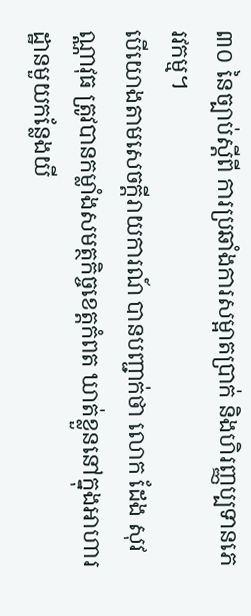៣០ នៃច្បាប់ស្តីពី ការប្រឆាំងការសម្អាតប្រាក់ និងហិរញ្ញប្បទានភេរវកម្ម។
បើយោងតាមសេចក្តីរាយការណ៍ បានបញ្ជាក់ថា លោក ដែង សុវណ្ណាវុធ ត្រូវបានកម្លាំងសមត្ថកិច្ចខេត្តកំពត ឃាត់ខ្លួននៅក្នុងអាហារដ្ឋានមួយកន្លែងយី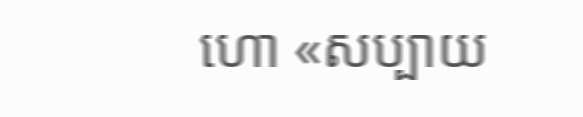ហោ «សប្បាយ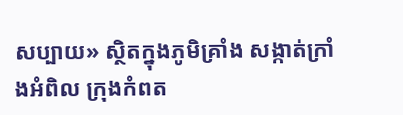សប្បាយ» ស្ថិតក្នុងភូមិគ្រាំង សង្កាត់ក្រាំងអំពិល ក្រុងកំពត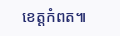ខេត្តកំពត៕